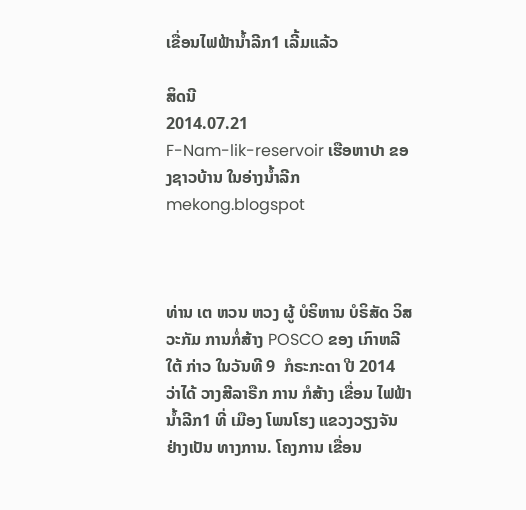ເຂື່ອນໄຟຟ້ານ້ຳລີກ1 ເລີ້ມແລ້ວ

ສິດນີ
2014.07.21
F-Nam-lik-reservoir ເຮືອຫາປາ ຂອງຊາວບ້ານ ໃນອ່າງນໍ້າລີກ
mekong.blogspot



ທ່ານ ເຕ ຫວນ ຫວງ ຜູ້ ບໍຣິຫານ ບໍຣິສັດ ວິສວະກັມ ການກໍ່ສ້າງ POSCO ຂອງ ເກົາຫລີໃຕ້ ກ່າວ ໃນວັນທີ 9  ກໍຣະກະດາ ປີ 2014 ວ່າໄດ້ ວາງສີລາຣືກ ການ ກໍສ້າງ ເຂື່ອນ ໄຟຟ້າ ນ້ຳລີກ1 ທີ່ ເມືອງ ໂພນໂຮງ ແຂວງວຽງຈັນ ຢ່າງເປັນ ທາງການ. ໂຄງການ ເຂື່ອນ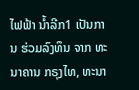ໄຟຟ້າ ນ້ຳລີກ1 ເປັນການ ຮ່ວມລົງທຶນ ຈາກ ທະນາຄານ ກຣຸງໄທ, ທະນາ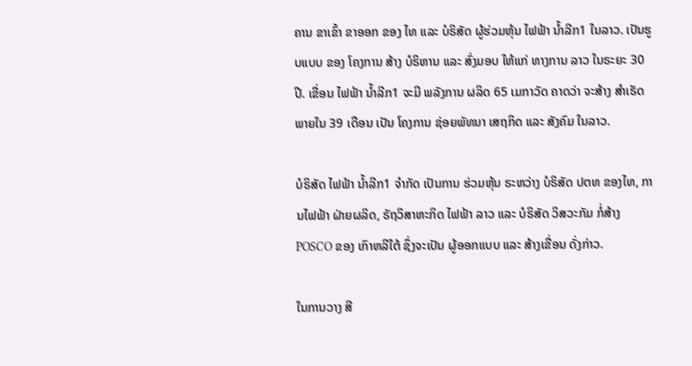ຄານ ຂາເຂົ້າ ຂາອອກ ຂອງ ໄທ ແລະ ບໍຣິສັດ ຜູ້ຮ່ວມຫຸ້ນ ໄຟຟ້າ ນ້ຳລີກ1 ໃນລາວ. ເປັນຮູບແບບ ຂອງ ໂຄງການ ສ້າງ ບໍຣິຫານ ແລະ ສົ່ງມອບ ໃຫ້ແກ່ ທາງການ ລາວ ໃນຣະຍະ 30 ປີ. ເຂື່ອນ ໄຟຟ້າ ນ້ຳລີກ1 ຈະມີ ພລັງການ ຜລິດ 65 ເມກາວັດ ຄາດວ່າ ຈະສ້າງ ສຳເຣັດ ພາຍໃນ 39 ເດືອນ ເປັນ ໂຄງການ ຊ່ອຍພັທນາ ເສຖກິດ ແລະ ສັງຄົມ ໃນລາວ.

ບໍຣິສັດ ໄຟຟ້າ ນ້ຳລີກ1 ຈຳກັດ ເປັນການ ຮ່ວມຫຸ້ນ ຣະຫວ່າງ ບໍຣິສັດ ປຕທ ຂອງໄທ, ການໄຟຟ້າ ຝ່າຍຜລິດ, ຣັຖວິສາຫະກິດ ໄຟຟ້າ ລາວ ແລະ ບໍຣິສັດ ວິສວະກັມ ກໍ່ສ້າງ POSCO ຂອງ ເກົາຫລີໃຕ້ ຊຶ່ງຈະເປັນ ຜູ້ອອກແບບ ແລະ ສ້າງເຂື່ອນ ດັ່ງກ່າວ.

ໃນການວາງ ສີ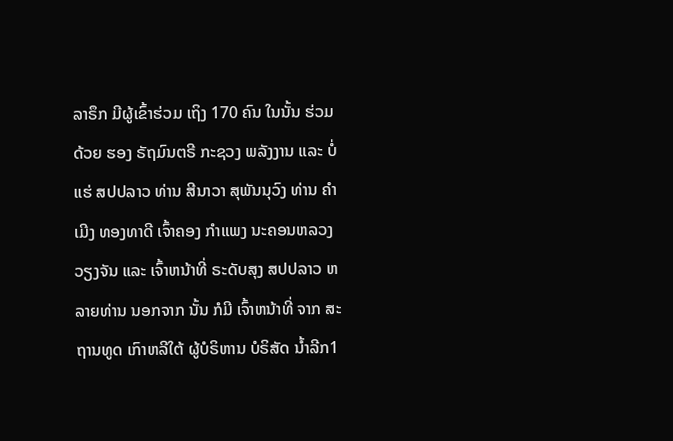ລາຣຶກ ມີຜູ້ເຂົ້າຮ່ວມ ເຖິງ 170 ຄົນ ໃນນັ້ນ ຮ່ວມດ້ວຍ ຮອງ ຣັຖມົນຕຣີ ກະຊວງ ພລັງງານ ແລະ ບໍ່ແຮ່ ສປປລາວ ທ່ານ ສີນາວາ ສຸພັນນຸວົງ ທ່ານ ຄຳເມີງ ທອງທາດີ ເຈົ້າຄອງ ກຳແພງ ນະຄອນຫລວງ ວຽງຈັນ ແລະ ເຈົ້າຫນ້າທີ່ ຣະດັບສຸງ ສປປລາວ ຫລາຍທ່ານ ນອກຈາກ ນັ້ນ ກໍມີ ເຈົ້າຫນ້າທີ່ ຈາກ ສະຖານທູດ ເກົາຫລີໃຕ້ ຜູ້ບໍຣິຫານ ບໍຣິສັດ ນ້ຳລີກ1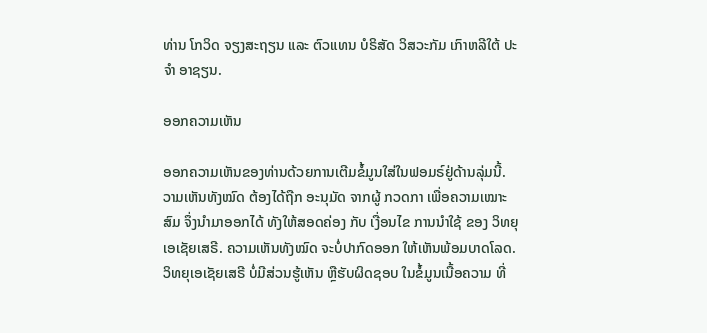ທ່ານ ໂກວິດ ຈຽງສະຖຽນ ແລະ ຕົວແທນ ບໍຣິສັດ ວິສວະກັມ ເກົາຫລີໃຕ້ ປະຈຳ ອາຊຽນ.

ອອກຄວາມເຫັນ

ອອກຄວາມເຫັນຂອງທ່ານດ້ວຍການເຕີມຂໍ້ມູນໃສ່ໃນຟອມຣ໌ຢູ່ດ້ານລຸ່ມນີ້. ວາມເຫັນທັງໝົດ ຕ້ອງໄດ້ຖືກ ອະນຸມັດ ຈາກຜູ້ ກວດກາ ເພື່ອຄວາມເໝາະສົມ ຈຶ່ງນໍາມາອອກໄດ້ ທັງໃຫ້ສອດຄ່ອງ ກັບ ເງື່ອນໄຂ ການນຳໃຊ້ ຂອງ ວິທຍຸເອເຊັຍເສຣີ. ຄວາມເຫັນທັງໝົດ ຈະບໍ່ປາກົດອອກ ໃຫ້ເຫັນພ້ອມບາດໂລດ. ວິທຍຸເອເຊັຍເສຣີ ບໍ່ມີສ່ວນຮູ້ເຫັນ ຫຼືຮັບຜິດຊອບ ໃນຂໍ້ມູນເນື້ອຄວາມ ທີ່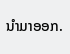ນໍາມາອອກ.